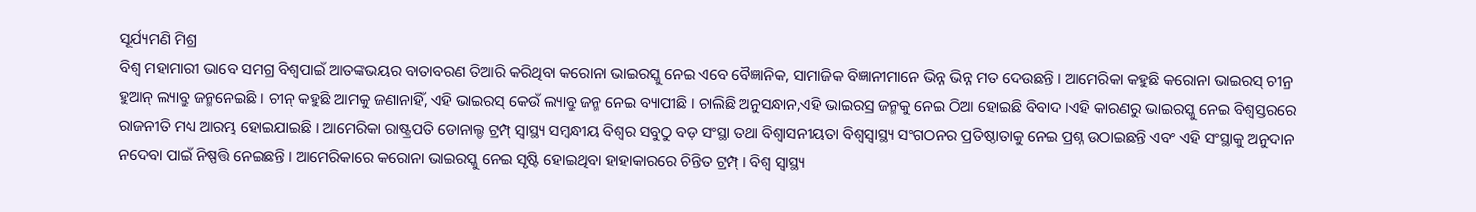ସୂର୍ଯ୍ୟମଣି ମିଶ୍ର
ବିଶ୍ୱ ମହାମାରୀ ଭାବେ ସମଗ୍ର ବିଶ୍ୱପାଇଁ ଆତଙ୍କଭୟର ବାତାବରଣ ତିଆରି କରିଥିବା କରୋନା ଭାଇରସ୍କୁ ନେଇ ଏବେ ବୈଜ୍ଞାନିକ, ସାମାଜିକ ବିଜ୍ଞାନୀମାନେ ଭିନ୍ନ ଭିନ୍ନ ମତ ଦେଉଛନ୍ତି । ଆମେରିକା କହୁଛି କରୋନା ଭାଇରସ୍ ଚୀନ୍ର ହୁଆନ୍ ଲ୍ୟାବ୍ରୁ ଜନ୍ମନେଇଛି । ଚୀନ୍ କହୁଛି ଆମକୁ ଜଣାନାହିଁ, ଏହି ଭାଇରସ୍ କେଉଁ ଲ୍ୟାବ୍ରୁ ଜନ୍ମ ନେଇ ବ୍ୟାପୀଛି । ଚାଲିଛି ଅନୁସନ୍ଧାନ,ଏହି ଭାଇରସ୍ର ଜନ୍ମକୁ ନେଇ ଠିଆ ହୋଇଛି ବିବାଦ ।ଏହି କାରଣରୁ ଭାଇରସ୍କୁ ନେଇ ବିଶ୍ୱସ୍ତରରେ ରାଜନୀତି ମଧ୍ୟ ଆରମ୍ଭ ହୋଇଯାଇଛି । ଆମେରିକା ରାଷ୍ଟ୍ରପତି ଡୋନାଲ୍ଡ ଟ୍ରମ୍ପ୍ ସ୍ୱାସ୍ଥ୍ୟ ସମ୍ବନ୍ଧୀୟ ବିଶ୍ୱର ସବୁଠୁ ବଡ଼ ସଂସ୍ଥା ତଥା ବିଶ୍ୱାସନୀୟତା ବିଶ୍ୱସ୍ୱାସ୍ଥ୍ୟ ସଂଗଠନର ପ୍ରତିଷ୍ଠାତାକୁ ନେଇ ପ୍ରଶ୍ନ ଉଠାଇଛନ୍ତି ଏବଂ ଏହି ସଂସ୍ଥାକୁ ଅନୁଦାନ ନଦେବା ପାଇଁ ନିଷ୍ପତ୍ତି ନେଇଛନ୍ତି । ଆମେରିକାରେ କରୋନା ଭାଇରସ୍କୁ ନେଇ ସୃଷ୍ଟି ହୋଇଥିବା ହାହାକାରରେ ଚିନ୍ତିତ ଟ୍ରମ୍ପ୍ । ବିଶ୍ୱ ସ୍ୱାସ୍ଥ୍ୟ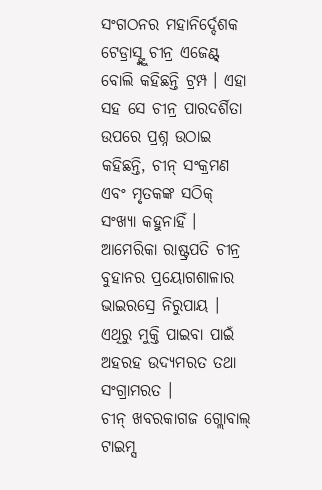ସଂଗଠନର ମହାନିର୍ଦ୍ଦେଶକ ଟେଡ୍ରାସ୍ଙ୍କୁ ଚୀନ୍ର ଏଜେଣ୍ଟ୍ ବୋଲି କହିଛନ୍ତି ଟ୍ରମ୍ପ । ଏହା ସହ ସେ ଚୀନ୍ର ପାରଦର୍ଶିତା ଉପରେ ପ୍ରଶ୍ନ ଉଠାଇ କହିଛନ୍ତି, ଚୀନ୍ ସଂକ୍ରମଣ ଏବଂ ମୃତକଙ୍କ ସଠିକ୍ ସଂଖ୍ୟା କହୁନାହିଁ । ଆମେରିକା ରାଷ୍ଟ୍ରପତି ଚୀନ୍ର ବୁହାନର ପ୍ରୟୋଗଶାଳାର ଭାଇରସ୍ରେ ନିରୁପାୟ । ଏଥିରୁ ମୁକ୍ତି ପାଇବା ପାଇଁ ଅହରହ ଉଦ୍ୟମରତ ତଥା ସଂଗ୍ରାମରତ ।
ଚୀନ୍ ଖବରକାଗଜ ଗ୍ଲୋବାଲ୍ ଟାଇମ୍ସ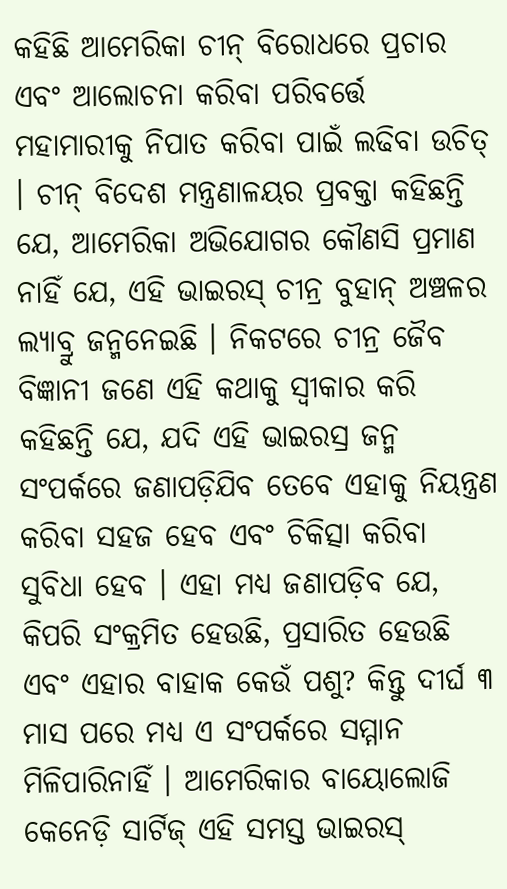କହିଛି ଆମେରିକା ଚୀନ୍ ବିରୋଧରେ ପ୍ରଚାର ଏବଂ ଆଲୋଚନା କରିବା ପରିବର୍ତ୍ତେ ମହାମାରୀକୁ ନିପାତ କରିବା ପାଇଁ ଲଢିବା ଉଚିତ୍ । ଚୀନ୍ ବିଦେଶ ମନ୍ତ୍ରଣାଳୟର ପ୍ରବକ୍ତା କହିଛନ୍ତି ଯେ, ଆମେରିକା ଅଭିଯୋଗର କୌଣସି ପ୍ରମାଣ ନାହିଁ ଯେ, ଏହି ଭାଇରସ୍ ଚୀନ୍ର ବୁହାନ୍ ଅଞ୍ଚଳର ଲ୍ୟାବ୍ରୁ ଜନ୍ମନେଇଛି । ନିକଟରେ ଚୀନ୍ର ଜୈବ ବିଜ୍ଞାନୀ ଜଣେ ଏହି କଥାକୁ ସ୍ୱୀକାର କରି କହିଛନ୍ତି ଯେ, ଯଦି ଏହି ଭାଇରସ୍ର ଜନ୍ମ ସଂପର୍କରେ ଜଣାପଡ଼ିଯିବ ତେବେ ଏହାକୁ ନିୟନ୍ତ୍ରଣ କରିବା ସହଜ ହେବ ଏବଂ ଚିକିତ୍ସା କରିବା ସୁବିଧା ହେବ । ଏହା ମଧ୍ୟ ଜଣାପଡ଼ିବ ଯେ, କିପରି ସଂକ୍ରମିତ ହେଉଛି, ପ୍ରସାରିତ ହେଉଛି ଏବଂ ଏହାର ବାହାକ କେଉଁ ପଶୁ? କିନ୍ତୁ ଦୀର୍ଘ ୩ ମାସ ପରେ ମଧ୍ୟ ଏ ସଂପର୍କରେ ସମ୍ମାନ ମିଳିପାରିନାହିଁ । ଆମେରିକାର ବାୟୋଲୋଜି କେନେଡ଼ି ସାର୍ଟିଜ୍ ଏହି ସମସ୍ତ ଭାଇରସ୍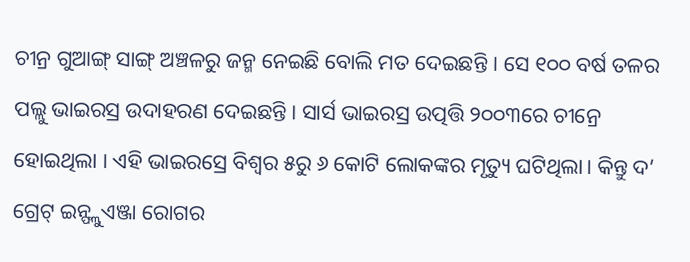ଚୀନ୍ର ଗୁଆଙ୍ଗ୍ ସାଙ୍ଗ୍ ଅଞ୍ଚଳରୁ ଜନ୍ମ ନେଇଛି ବୋଲି ମତ ଦେଇଛନ୍ତି । ସେ ୧୦୦ ବର୍ଷ ତଳର ପଲ୍ଲୁ ଭାଇରସ୍ର ଉଦାହରଣ ଦେଇଛନ୍ତି । ସାର୍ସ ଭାଇରସ୍ର ଉତ୍ପତ୍ତି ୨୦୦୩ରେ ଚୀନ୍ରେ ହୋଇଥିଲା । ଏହି ଭାଇରସ୍ରେ ବିଶ୍ୱର ୫ରୁ ୬ କୋଟି ଲୋକଙ୍କର ମୃତ୍ୟୁ ଘଟିଥିଲା। କିନ୍ତୁ ଦ’ ଗ୍ରେଟ୍ ଇନ୍ଫ୍ଲୁଏଞ୍ଜା ରୋଗର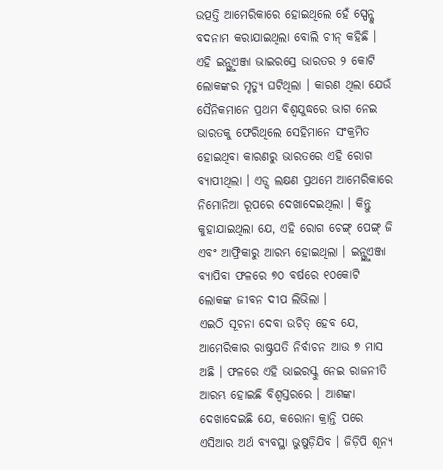ଉତ୍ପତ୍ତି ଆମେରିକାରେ ହୋଇଥିଲେ ହେଁ ସ୍ପେନ୍କୁ ବଦନାମ କରାଯାଇଥିଲା ବୋଲି ଚୀନ୍ କହିଛି । ଏହି ଇନ୍ଫ୍ଲୁଏଞ୍ଜା ଭାଇରସ୍ରେ ଭାରତର ୨ କୋଟି ଲୋକଙ୍କର ମୃତ୍ୟୁ ଘଟିଥିଲା । କାରଣ ଥିଲା ଯେଉଁ ସୈନିକମାନେ ପ୍ରଥମ ବିଶ୍ୱଯୁଦ୍ଧରେ ଭାଗ ନେଇ ଭାରତକୁ ଫେରିଥିଲେ ସେହିମାନେ ସଂକ୍ରମିତ ହୋଇଥିବା କାରଣରୁ ଭାରତରେ ଏହି ରୋଗ ବ୍ୟାପୀଥିଲା । ଏଡ୍ସ ଲକ୍ଷଣ ପ୍ରଥମେ ଆମେରିକାରେ ନିମୋନିଆ ରୂପରେ ଦେଖାଦେଇଥିଲା । କିନ୍ତୁ କୁହାଯାଇଥିଲା ଯେ, ଏହି ରୋଗ ଚେଙ୍ଗ୍ ପେଙ୍ଗ୍ ଜି ଏବଂ ଆଫ୍ରିକାରୁ ଆରମ୍ଭ ହୋଇଥିଲା । ଇନ୍ଫ୍ଲୁଏଞ୍ଜା ବ୍ୟାପିବା ଫଳରେ ୭୦ ବର୍ଷରେ ୧୦କୋଟି ଲୋକଙ୍କ ଜୀବନ ଦୀପ ଲିଭିଲା ।
ଏଇଠି ସୂଚନା ଦେବା ଉଚିତ୍ ହେବ ଯେ, ଆମେରିକାର ରାଷ୍ଟ୍ରପତି ନିର୍ବାଚନ ଆଉ ୭ ମାସ ଅଛି । ଫଳରେ ଏହି ଭାଇରସ୍କୁ ନେଇ ରାଜନୀତି ଆରମ୍ଭ ହୋଇଛି ବିଶ୍ୱସ୍ତରରେ । ଆଶଙ୍କା ଦେଖାଦେଇଛି ଯେ, କରୋନା କ୍ରାନ୍ତି ପରେ ଏସିଆର ଅର୍ଥ ବ୍ୟବସ୍ଥା ଭୁଷୁଡ଼ିଯିବ । ଜିଡ଼ିପି ଶୂନ୍ୟ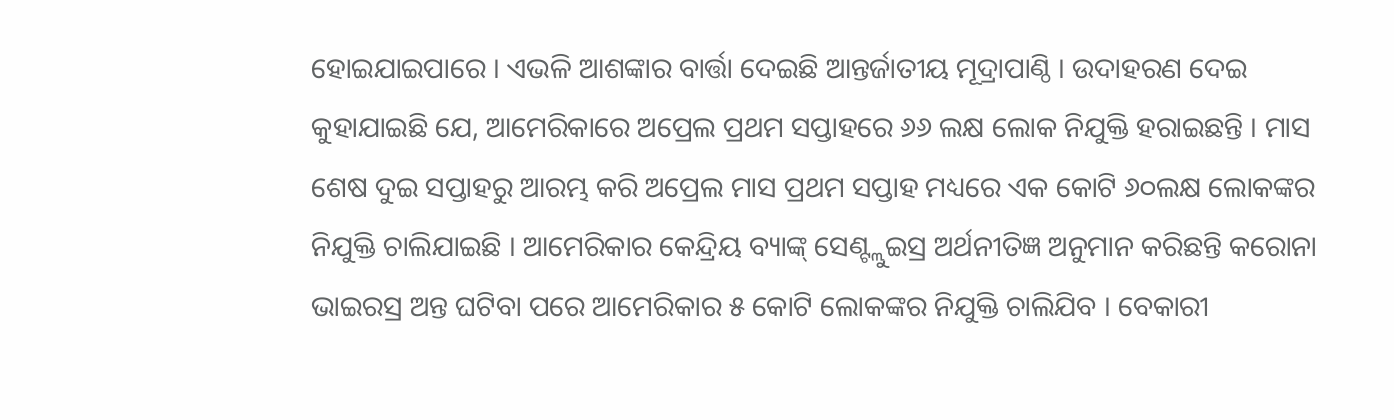ହୋଇଯାଇପାରେ । ଏଭଳି ଆଶଙ୍କାର ବାର୍ତ୍ତା ଦେଇଛି ଆନ୍ତର୍ଜାତୀୟ ମୂଦ୍ରାପାଣ୍ଠି । ଉଦାହରଣ ଦେଇ କୁହାଯାଇଛି ଯେ, ଆମେରିକାରେ ଅପ୍ରେଲ ପ୍ରଥମ ସପ୍ତାହରେ ୬୬ ଲକ୍ଷ ଲୋକ ନିଯୁକ୍ତି ହରାଇଛନ୍ତି । ମାସ ଶେଷ ଦୁଇ ସପ୍ତାହରୁ ଆରମ୍ଭ କରି ଅପ୍ରେଲ ମାସ ପ୍ରଥମ ସପ୍ତାହ ମଧ୍ୟରେ ଏକ କୋଟି ୬୦ଲକ୍ଷ ଲୋକଙ୍କର ନିଯୁକ୍ତି ଚାଲିଯାଇଛି । ଆମେରିକାର କେନ୍ଦ୍ରିୟ ବ୍ୟାଙ୍କ୍ ସେଣ୍ଟ୍ଲୁଇସ୍ର ଅର୍ଥନୀତିଜ୍ଞ ଅନୁମାନ କରିଛନ୍ତି କରୋନା ଭାଇରସ୍ର ଅନ୍ତ ଘଟିବା ପରେ ଆମେରିକାର ୫ କୋଟି ଲୋକଙ୍କର ନିଯୁକ୍ତି ଚାଲିଯିବ । ବେକାରୀ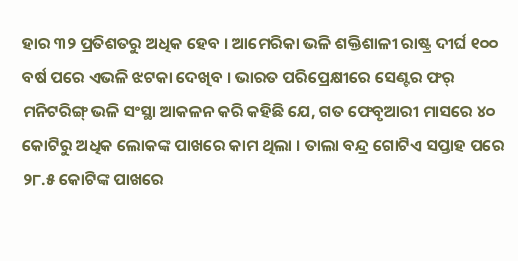ହାର ୩୨ ପ୍ରତିଶତରୁ ଅଧିକ ହେବ । ଆମେରିକା ଭଳି ଶକ୍ତିଶାଳୀ ରାଷ୍ଟ୍ର ଦୀର୍ଘ ୧୦୦ ବର୍ଷ ପରେ ଏଭଳି ଝଟକା ଦେଖିବ । ଭାରତ ପରିପ୍ରେକ୍ଷୀରେ ସେଣ୍ଟର ଫର୍ ମନିଟରିଙ୍ଗ୍ ଭଳି ସଂସ୍ଥା ଆକଳନ କରି କହିଛି ଯେ, ଗତ ଫେବୃଆରୀ ମାସରେ ୪୦ କୋଟିରୁ ଅଧିକ ଲୋକଙ୍କ ପାଖରେ କାମ ଥିଲା । ତାଲା ବନ୍ଦ୍ର ଗୋଟିଏ ସପ୍ତାହ ପରେ ୨୮.୫ କୋଟିଙ୍କ ପାଖରେ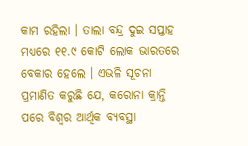କାମ ରହିଲା । ତାଲା ବନ୍ଦ୍ର ଦୁଇ ସପ୍ତାହ ମଧ୍ୟରେ ୧୧.୯ କୋଟି ଲୋକ ଭାରତରେ ବେକାର ହେଲେ । ଏଭଳି ସୂଚନା ପ୍ରମାଣିତ କରୁଛି ଯେ, କରୋନା କ୍ରାନ୍ତି ପରେ ବିଶ୍ୱର ଆର୍ଥିକ ବ୍ୟବସ୍ଥା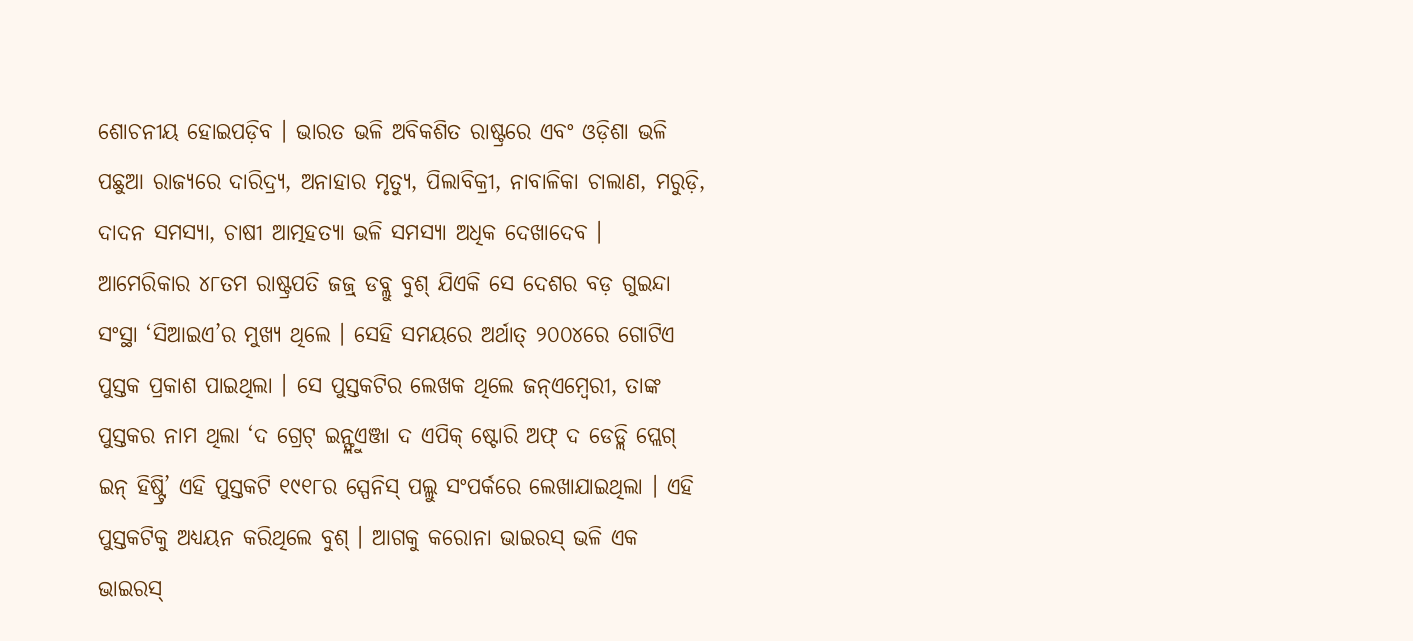ଶୋଚନୀୟ ହୋଇପଡ଼ିବ । ଭାରତ ଭଳି ଅବିକଶିତ ରାଷ୍ଟ୍ରରେ ଏବଂ ଓଡ଼ିଶା ଭଳି ପଛୁଆ ରାଜ୍ୟରେ ଦାରିଦ୍ର୍ୟ, ଅନାହାର ମୃତ୍ୟୁ, ପିଲାବିକ୍ରୀ, ନାବାଳିକା ଚାଲାଣ, ମରୁଡ଼ି, ଦାଦନ ସମସ୍ୟା, ଚାଷୀ ଆତ୍ମହତ୍ୟା ଭଳି ସମସ୍ୟା ଅଧିକ ଦେଖାଦେବ ।
ଆମେରିକାର ୪୮ତମ ରାଷ୍ଟ୍ରପତି ଜଜ୍ର୍ ଡବ୍ଲୁ ବୁଶ୍ ଯିଏକି ସେ ଦେଶର ବଡ଼ ଗୁଇନ୍ଦା ସଂସ୍ଥା ‘ସିଆଇଏ’ର ମୁଖ୍ୟ ଥିଲେ । ସେହି ସମୟରେ ଅର୍ଥାତ୍ ୨୦୦୪ରେ ଗୋଟିଏ ପୁସ୍ତକ ପ୍ରକାଶ ପାଇଥିଲା । ସେ ପୁସ୍ତକଟିର ଲେଖକ ଥିଲେ ଜନ୍ଏମ୍ବେରୀ, ତାଙ୍କ ପୁସ୍ତକର ନାମ ଥିଲା ‘ଦ ଗ୍ରେଟ୍ ଇନ୍ଫ୍ଲୁଏଞ୍ଜା ଦ ଏପିକ୍ ଷ୍ଟୋରି ଅଫ୍ ଦ ଡେଡ୍ଲି ପ୍ଲେଗ୍ ଇନ୍ ହିଷ୍ଟ୍ରି’ ଏହି ପୁସ୍ତକଟି ୧୯୧୮ର ସ୍ପେନିସ୍ ପଲ୍ଲୁ ସଂପର୍କରେ ଲେଖାଯାଇଥିଲା । ଏହି ପୁସ୍ତକଟିକୁ ଅଧ୍ୟୟନ କରିଥିଲେ ବୁଶ୍ । ଆଗକୁ କରୋନା ଭାଇରସ୍ ଭଳି ଏକ ଭାଇରସ୍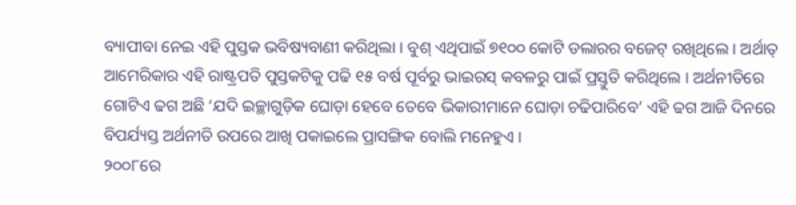ବ୍ୟାପୀବା ନେଇ ଏହି ପୁସ୍ତକ ଭବିଷ୍ୟବାଣୀ କରିଥିଲା । ବୁଶ୍ ଏଥିପାଇଁ ୭୧୦୦ କୋଟି ଡଲାରର ବଜେଟ୍ ରଖିଥିଲେ । ଅର୍ଥାତ୍ ଆମେରିକାର ଏହି ରାଷ୍ଟ୍ରପତି ପୁସ୍ତକଟିକୁ ପଢି ୧୫ ବର୍ଷ ପୂର୍ବରୁ ଭାଇରସ୍ କବଳରୁ ପାଇଁ ପ୍ରସ୍ତୁତି କରିଥିଲେ । ଅର୍ଥନୀତିରେ ଗୋଟିଏ ଢଗ ଅଛି ‘ଯଦି ଇଚ୍ଛାଗୁଡ଼ିକ ଘୋଡ଼ା ହେବେ ତେବେ ଭିକାରୀମାନେ ଘୋଡ଼ା ଚଢିପାରିବେ’ ଏହି ଢଗ ଆଜି ଦିନରେ ବିପର୍ଯ୍ୟସ୍ତ ଅର୍ଥନୀତି ଉପରେ ଆଖି ପକାଇଲେ ପ୍ରାସଙ୍ଗିକ ବୋଲି ମନେହୁଏ ।
୨୦୦୮ରେ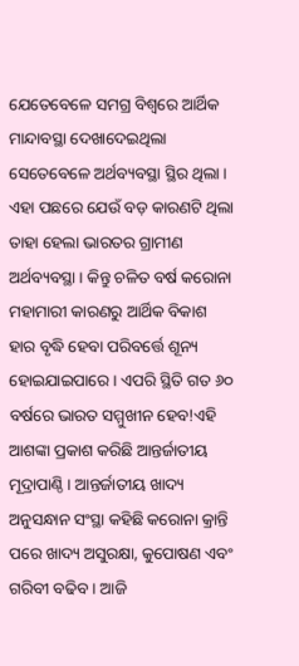ଯେତେବେଳେ ସମଗ୍ର ବିଶ୍ୱରେ ଆର୍ଥିକ ମାନ୍ଦାବସ୍ଥା ଦେଖାଦେଇଥିଲା ସେତେବେଳେ ଅର୍ଥବ୍ୟବସ୍ଥା ସ୍ଥିର ଥିଲା । ଏହା ପଛରେ ଯେଉଁ ବଡ଼ କାରଣଟି ଥିଲା ତାହା ହେଲା ଭାରତର ଗ୍ରାମୀଣ ଅର୍ଥବ୍ୟବସ୍ଥା । କିନ୍ତୁ ଚଳିତ ବର୍ଷ କରୋନା ମହାମାରୀ କାରଣରୁ ଆର୍ଥିକ ବିକାଶ ହାର ବୃଦ୍ଧି ହେବା ପରିବର୍ତ୍ତେ ଶୂନ୍ୟ ହୋଇଯାଇପାରେ । ଏପରି ସ୍ଥିତି ଗତ ୬୦ ବର୍ଷରେ ଭାରତ ସମ୍ମୁଖୀନ ହେବ!ଏହି ଆଶଙ୍କା ପ୍ରକାଶ କରିଛି ଆନ୍ତର୍ଜାତୀୟ ମୂଦ୍ରାପାଣ୍ଠି । ଆନ୍ତର୍ଜାତୀୟ ଖାଦ୍ୟ ଅନୁସନ୍ଧାନ ସଂସ୍ଥା କହିଛି କରୋନା କ୍ରାନ୍ତି ପରେ ଖାଦ୍ୟ ଅସୁରକ୍ଷା, କୁପୋଷଣ ଏବଂ ଗରିବୀ ବଢିବ । ଆଜି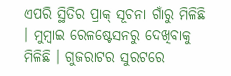ଏପରି ସ୍ଥିତିର ପ୍ରାକ୍ ସୂଚନା ଗାଁରୁ ମିଳିଛି । ମୁମ୍ବାଇ ରେଳଷ୍ଟେସନରୁ ଦେଖିବାକୁ ମିଳିଛି । ଗୁଜରାଟର ସୁରଟରେ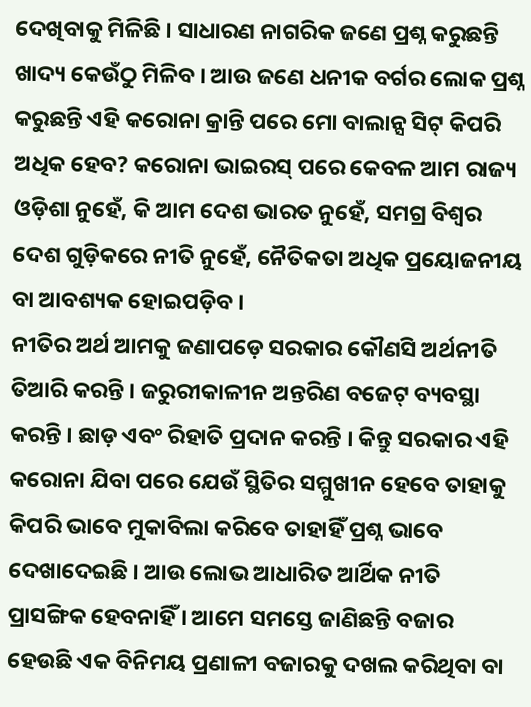ଦେଖିବାକୁ ମିଳିଛି । ସାଧାରଣ ନାଗରିକ ଜଣେ ପ୍ରଶ୍ନ କରୁଛନ୍ତି ଖାଦ୍ୟ କେଉଁଠୁ ମିଳିବ । ଆଉ ଜଣେ ଧନୀକ ବର୍ଗର ଲୋକ ପ୍ରଶ୍ନ କରୁଛନ୍ତି ଏହି କରୋନା କ୍ରାନ୍ତି ପରେ ମୋ ବାଲାନ୍ସ ସିଟ୍ କିପରି ଅଧିକ ହେବ? କରୋନା ଭାଇରସ୍ ପରେ କେବଳ ଆମ ରାଜ୍ୟ ଓଡ଼ିଶା ନୁହେଁ, କି ଆମ ଦେଶ ଭାରତ ନୁହେଁ, ସମଗ୍ର ବିଶ୍ୱର ଦେଶ ଗୁଡ଼ିକରେ ନୀତି ନୁହେଁ, ନୈତିକତା ଅଧିକ ପ୍ରୟୋଜନୀୟ ବା ଆବଶ୍ୟକ ହୋଇପଡ଼ିବ ।
ନୀତିର ଅର୍ଥ ଆମକୁ ଜଣାପଡ଼େ ସରକାର କୌଣସି ଅର୍ଥନୀତି ତିଆରି କରନ୍ତି । ଜରୁରୀକାଳୀନ ଅନ୍ତରିଣ ବଜେଟ୍ ବ୍ୟବସ୍ଥା କରନ୍ତି । ଛାଡ଼ ଏବଂ ରିହାତି ପ୍ରଦାନ କରନ୍ତି । କିନ୍ତୁ ସରକାର ଏହି କରୋନା ଯିବା ପରେ ଯେଉଁ ସ୍ଥିତିର ସମ୍ମୁଖୀନ ହେବେ ତାହାକୁ କିପରି ଭାବେ ମୁକାବିଲା କରିବେ ତାହାହିଁ ପ୍ରଶ୍ନ ଭାବେ ଦେଖାଦେଇଛି । ଆଉ ଲୋଭ ଆଧାରିତ ଆର୍ଥିକ ନୀତି ପ୍ରାସଙ୍ଗିକ ହେବନାହିଁ । ଆମେ ସମସ୍ତେ ଜାଣିଛନ୍ତି ବଜାର ହେଉଛି ଏକ ବିନିମୟ ପ୍ରଣାଳୀ ବଜାରକୁ ଦଖଲ କରିଥିବା ବା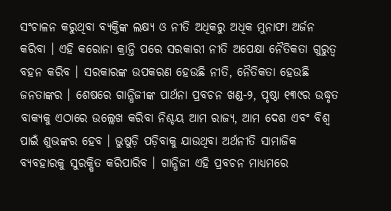ସଂଚାଳନ କରୁଥିବା ବ୍ୟକ୍ତିଙ୍କ ଲକ୍ଷ୍ୟ ଓ ନୀତି ଅଧିକରୁ ଅଧିକ ମୁନାଫା ଅର୍ଜନ କରିବା । ଏହି କରୋନା କ୍ରାନ୍ତି ପରେ ସରକାରୀ ନୀତି ଅପେକ୍ଷା ନୈତିକତା ଗୁରୁତ୍ୱ ବହନ କରିବ । ସରକାରଙ୍କ ଉପକରଣ ହେଉଛି ନୀତି, ନୈତିକତା ହେଉଛି ଜନତାଙ୍କର । ଶେଷରେ ଗାନ୍ଧିଜୀଙ୍କ ପାର୍ଥନା ପ୍ରବଚନ ଖଣ୍ଡ-୨, ପୃଷ୍ଠା ୧୩୯ର ଉଦ୍ଧୃତ ବାକ୍ୟକୁ ଏଠାରେ ଉଲ୍ଲେଖ କରିବା ନିଶ୍ଚୟ ଆମ ରାଜ୍ୟ, ଆମ ଦେଶ ଏବଂ ବିଶ୍ୱ ପାଇଁ ଶୁଭଙ୍କର ହେବ । ଭୁଷୁଡ଼ି ପଡ଼ିବାକୁ ଯାଉଥିବା ଅର୍ଥନୀତି ସାମାଜିକ ବ୍ୟବହାରକୁ ସୁରକ୍ଷିତ କରିପାରିବ । ଗାନ୍ଧିଜୀ ଏହି ପ୍ରବଚନ ମାଧ୍ୟମରେ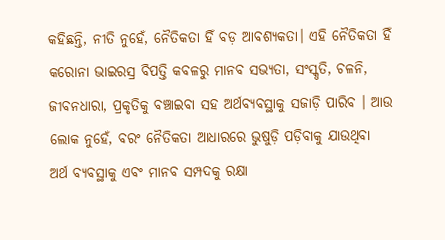କହିଛନ୍ତି, ନୀତି ନୁହେଁ, ନୈତିକତା ହିଁ ବଡ଼ ଆବଶ୍ୟକତା। ଏହି ନୈତିକତା ହିଁ କରୋନା ଭାଇରସ୍ର ବିପତ୍ତି କବଳରୁ ମାନବ ସଭ୍ୟତା, ସଂସ୍କୃତି, ଚଳନି, ଜୀବନଧାରା, ପ୍ରକୃତିକୁ ବଞ୍ଚାଇବା ସହ ଅର୍ଥବ୍ୟବସ୍ଥାକୁ ସଜାଡ଼ି ପାରିବ । ଆଉ ଲୋକ ନୁହେଁ, ବରଂ ନୈତିକତା ଆଧାରରେ ଭୁଷୁଡ଼ି ପଡ଼ିବାକୁ ଯାଉଥିବା ଅର୍ଥ ବ୍ୟବସ୍ଥାକୁ ଏବଂ ମାନବ ସମ୍ପଦକୁ ରକ୍ଷା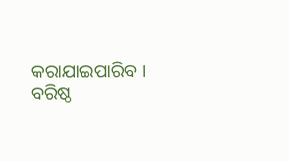କରାଯାଇପାରିବ ।
ବରିଷ୍ଠ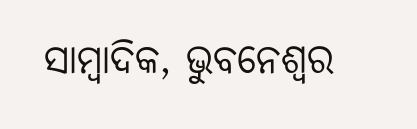ସାମ୍ବାଦିକ, ଭୁବନେଶ୍ୱର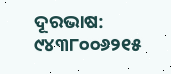ଦୂରଭାଷ: ୯୪୩୮୦୦୬୨୧୫